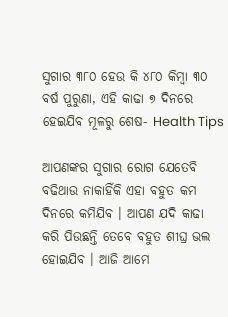ସୁଗାର ୩୮୦ ହେଉ କି ୪୮୦ କିମ୍ବା ୩୦ ବର୍ଷ ପୁରୁଣା, ଏହି କାଢା ୭ ଦିନରେ ହେଇଯିବ ମୂଳରୁ ଶେଷ- Health Tips

ଆପଣଙ୍କର ସୁଗାର ରୋଗ ଯେତେବି ବଢିଥାଉ ନାକାହିଁକି ଏହା ବହୁତ କମ ଦିନରେ କମିଯିବ । ଆପଣ ଯଦି କାଢା କରି ପିଉଛନ୍ତି ତେବେ ବହୁତ ଶୀଘ୍ର ଭଲ ହୋଇଯିବ । ଆଜି ଆମେ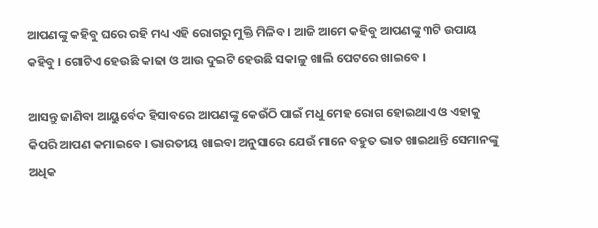ଆପଣଙ୍କୁ କହିବୁ ଘରେ ରହି ମଧ୍ୟ ଏହି ରୋଗରୁ ମୁକ୍ତି ମିଳିବ । ଆଜି ଆମେ କହିବୁ ଆପଣଙ୍କୁ ୩ଟି ଉପାୟ କହିବୁ । ଗୋଟିଏ ହେଉଛି କାଢା ଓ ଆଉ ଦୁଇଟି ହେଉଛି ସକାଳୁ ଖାଲି ପେଟରେ ଖାଇବେ ।

ଆସନ୍ତୁ ଜାଣିବା ଆୟୁର୍ବେଦ ହିସାବରେ ଆପଣଙ୍କୁ କେଉଁଠି ପାଇଁ ମଧୁ ମେହ ରୋଗ ହୋଇଥାଏ ଓ ଏହାକୁ କିପରି ଆପଣ କମାଇବେ । ଭାରତୀୟ ଖାଇବା ଅନୁସାରେ ଯେଉଁ ମାନେ ବହୁତ ଭାତ ଖାଇଥାନ୍ତି ସେମାନଙ୍କୁ ଅଧିକ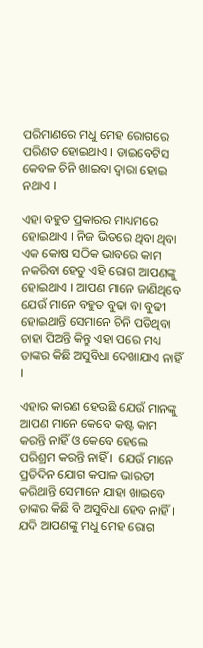ପରିମାଣରେ ମଧୁ ମେହ ରୋଗରେ ପରିଣତ ହୋଇଥାଏ । ଡାଇବେଟିସ କେବଳ ଚିନି ଖାଇବା ଦ୍ଵାରା ହୋଇ ନଥାଏ ।

ଏହା ବହୁତ ପ୍ରକାରର ମାଧ୍ୟମରେ ହୋଇଥାଏ । ନିଜ ଭିତରେ ଥିବା ଥିବା ଏକ କୋଷ ସଠିକ ଭାବରେ କାମ ନକରିବା ହେତୁ ଏହି ରୋଗ ଆପଣଙ୍କୁ ହୋଇଥାଏ । ଆପଣ ମାନେ ଜାଣିଥିବେ ଯେଉଁ ମାନେ ବହୁତ ବୁଢା ବା ବୁଢୀ ହୋଇଥାନ୍ତି ସେମାନେ ଚିନି ପଡିଥିବା ଚାହା ପିଅନ୍ତି କିନ୍ତୁ ଏହା ପରେ ମଧ୍ୟ ତାଙ୍କର କିଛି ଅସୁବିଧା ଦେଖାଯାଏ ନାହିଁ ।

ଏହାର କାରଣ ହେଉଛି ଯେଉଁ ମାନଙ୍କୁ ଆପଣ ମାନେ କେବେ କଷ୍ଟ କାମ କରନ୍ତି ନାହିଁ ଓ କେବେ ହେଲେ ପରିଶ୍ରମ କରନ୍ତି ନାହିଁ ।  ଯେଉଁ ମାନେ ପ୍ରତିଦିନ ଯୋଗ କପାଳ ଭାରତୀ କରିଥାନ୍ତି ସେମାନେ ଯାହା ଖାଇବେ ତାଙ୍କର କିଛି ବି ଅସୁବିଧା ହେବ ନାହିଁ । ଯଦି ଆପଣଙ୍କୁ ମଧୁ ମେହ ରୋଗ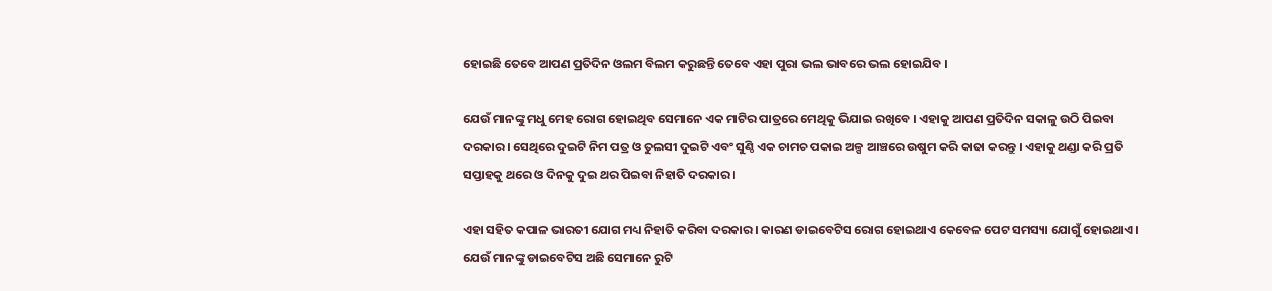ହୋଇଛି ତେବେ ଆପଣ ପ୍ରତିଦିନ ଓଲମ ବିଲମ କରୁଛନ୍ତି ତେବେ ଏହା ପୁରା ଭଲ ଭାବରେ ଭଲ ହୋଇଯିବ ।

ଯେଉଁ ମାନଙ୍କୁ ମଧୁ ମେହ ରୋଗ ହୋଇଥିବ ସେମାନେ ଏକ ମାଟିର ପାତ୍ରରେ ମେଥିକୁ ଭିଯାଇ ରଖିବେ । ଏହାକୁ ଆପଣ ପ୍ରତିଦିନ ସକାଳୁ ଉଠି ପିଇବା ଦରକାର । ସେଥିରେ ଦୁଇଟି ନିମ ପତ୍ର ଓ ତୁଲସୀ ଦୁଇଟି ଏବଂ ସୁଣ୍ଠି ଏକ ଚାମଚ ପକାଇ ଅଳ୍ପ ଆଞ୍ଚରେ ଉଷୁମ କରି କାଢା କରନ୍ତୁ । ଏହାକୁ ଥଣ୍ଡା କରି ପ୍ରତି ସପ୍ତାହକୁ ଥରେ ଓ ଦିନକୁ ଦୁଇ ଥର ପିଇବା ନିହାତି ଦରକାର ।

ଏହା ସହିତ କପାଳ ଭାରତୀ ଯୋଗ ମଧ୍ୟ ନିହାତି କରିବା ଦରକାର । କାରଣ ଡାଇବେଟିସ ରୋଗ ହୋଇଥାଏ କେବେଳ ପେଟ ସମସ୍ୟା ଯୋଗୁଁ ହୋଇଥାଏ । ଯେଉଁ ମାନଙ୍କୁ ଡାଇବେଟିସ ଅଛି ସେମାନେ ରୁଟି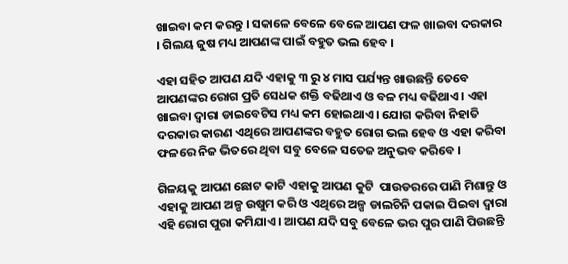ଖାଇବା କମ କରନ୍ତୁ । ସକାଳେ ବେଳେ ବେଳେ ଆପଣ ଫଳ ଖାଇବା ଦରକାର । ଗିଲୟ ଜୁଷ ମଧ୍ୟ ଆପଣଙ୍କ ପାଇଁ ବହୁତ ଭଲ ହେବ ।

ଏହା ସହିତ ଆପଣ ଯଦି ଏହାକୁ ୩ ରୁ ୪ ମାସ ପର୍ଯ୍ୟନ୍ତ ଖାଉଛନ୍ତି ତେବେ ଆପଣଙ୍କର ରୋଗ ପ୍ରତି ସେଧକ ଶକ୍ତି ବଢିଥାଏ ଓ ବଳ ମଧ୍ୟ ବଢିଥାଏ । ଏହା ଖାଇବା ଦ୍ଵାରା ଡାଇବେଟିସ ମଧ୍ୟ କମ ହୋଇଥାଏ । ଯୋଗ କରିବା ନିହାତି ଦରକାର କାରଣ ଏଥିରେ ଆପଣଙ୍କର ବହୁତ ରୋଗ ଭଲ ହେବ ଓ ଏହା କରିବା ଫଳରେ ନିଜ ଭିତରେ ଥିବା ସବୁ ବେଳେ ସତେଜ ଅନୁଭବ କରିବେ ।

ଗିଳୟକୁ ଆପଣ ଛୋଟ କାଟି ଏହାକୁ ଆପଣ କୁଟି  ପାଉଡରରେ ପାଣି ମିଶାନ୍ତୁ ଓ ଏହାକୁ ଆପଣ ଅଳ୍ପ ଉଷୁମ କରି ଓ ଏଥିରେ ଅଳ୍ପ ଡାଲଚିନି ପକାଇ ପିଇବା ଦ୍ଵାରା ଏହି ରୋଗ ପୁରା କମିଯାଏ । ଆପଣ ଯଦି ସବୁ ବେଳେ ଭର ପୁର ପାଣି ପିଉଛନ୍ତି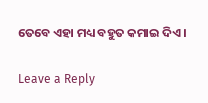ତେବେ ଏହା ମଧ୍ୟ ବହୁତ କମାଇ ଦିଏ ।

Leave a Reply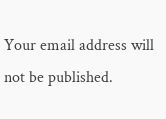Your email address will not be published.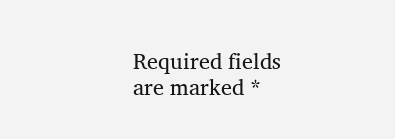Required fields are marked *